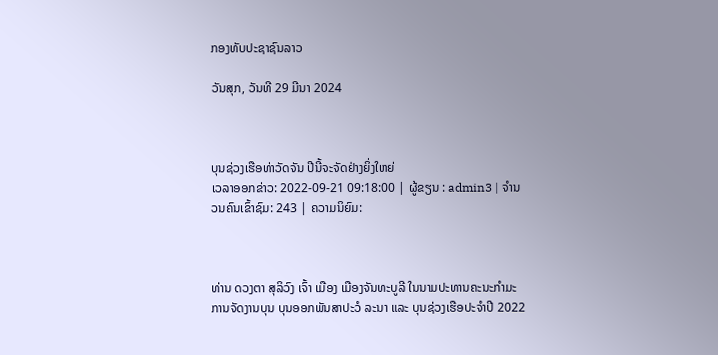ກອງທັບປະຊາຊົນລາວ

ວັນສຸກ, ວັນທີ 29 ມີນາ 2024



ບຸນຊ່ວງເຮືອທ່າວັດຈັນ ປີນີ້ຈະຈັດຢ່າງຍິ່ງໃຫຍ່
ເວລາອອກຂ່າວ: 2022-09-21 09:18:00 | ຜູ້ຂຽນ : admin3 | ຈຳນວນຄົນເຂົ້າຊົມ: 243 | ຄວາມນິຍົມ:



ທ່ານ ດວງຕາ ສຸລິວົງ ເຈົ້າ ເມືອງ ເມືອງຈັນທະບູລີ ໃນນາມປະທານຄະນະກຳມະການຈັດງານບຸນ ບຸນອອກພັນສາປະວໍ ລະນາ ແລະ ບຸນຊ່ວງເຮືອປະຈຳປີ 2022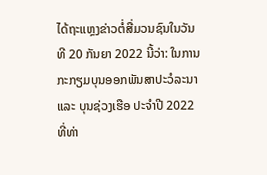ໄດ້ຖະແຫຼງຂ່າວຕໍ່ສື່ມວນຊົນໃນວັນທີ 20 ກັນຍາ 2022 ນີ້ວ່າ: ໃນການກະກຽມບຸນອອກພັນສາປະວໍລະນາ ແລະ ບຸນຊ່ວງເຮືອ ປະຈຳປີ 2022 ທີ່ທ່າ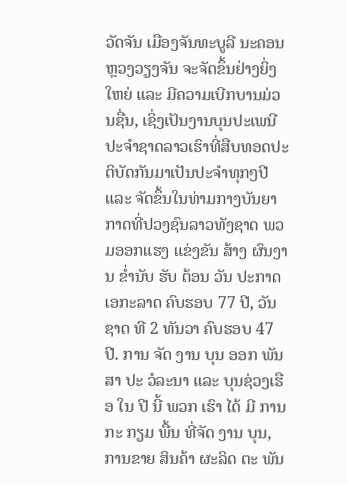ວັດຈັນ ເມືອງຈັນທະບູລີ ນະຄອນຫຼວງວຽງຈັນ ຈະຈັດຂຶ້ນຢ່າງຍິ່ງໃຫຍ່ ແລະ ມີຄວາມເບີກບານມ່ວນຊື່ນ, ເຊິ່ງເປັນງານບຸນປະເພນີປະຈຳຊາດລາວເຮົາທີ່ສືບທອດປະຕິບັດກັນມາເປັນປະຈຳທຸກໆປີ ແລະ ຈັດຂຶ້ນໃນທ່າມກາງບັນຍາກາດທີ່ປວງຊົນລາວທັງຊາດ ພວມອອກແຮງ ແຂ່ງຂັນ ສ້າງ ຜົນງານ ຂໍ່ານັບ ຮັບ ຕ້ອນ ວັນ ປະກາດ ເອກະລາດ ຄົບຮອບ 77 ປີ, ວັນຊາດ ທີ 2 ທັນວາ ຄົບຮອບ 47 ປີ. ການ ຈັດ ງານ ບຸນ ອອກ ພັນ ສາ ປະ ວໍລະນາ ແລະ ບຸນຊ່ວງເຮືອ ໃນ ປີ ນີ້ ພວກ ເຮົາ ໄດ້ ມີ ການ ກະ ກຽມ ພື້ນ ທີ່ຈັດ ງານ ບຸນ, ການຂາຍ ສິນຄ້າ ຜະລິດ ຕະ ພັນ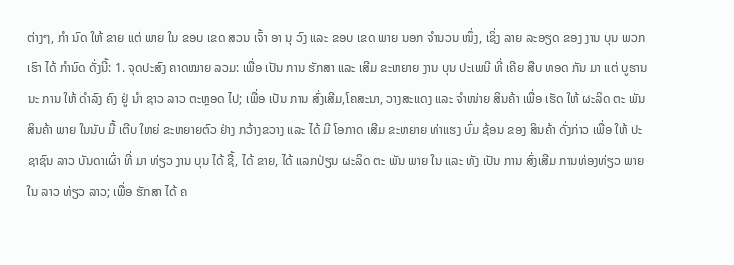ຕ່າງໆ, ກຳ ນົດ ໃຫ້ ຂາຍ ແຕ່ ພາຍ ໃນ ຂອບ ເຂດ ສວນ ເຈົ້າ ອາ ນຸ ວົງ ແລະ ຂອບ ເຂດ ພາຍ ນອກ ຈຳນວນ ໜຶ່ງ, ເຊິ່ງ ລາຍ ລະອຽດ ຂອງ ງານ ບຸນ ພວກ ເຮົາ ໄດ້ ກຳນົດ ດັ່ງນີ້: 1. ຈຸດປະສົງ ຄາດໝາຍ ລວມ: ເພື່ອ ເປັນ ການ ຮັກສາ ແລະ ເສີມ ຂະຫຍາຍ ງານ ບຸນ ປະເພນີ ທີ່ ເຄີຍ ສືບ ທອດ ກັນ ມາ ແຕ່ ບູຮານ ນະ ການ ໃຫ້ ດຳລົງ ຄົງ ຢູ່ ນຳ ຊາວ ລາວ ຕະຫຼອດ ໄປ; ເພື່ອ ເປັນ ການ ສົ່ງເສີມ,ໂຄສະນາ, ວາງສະແດງ ແລະ ຈຳໜ່າຍ ສິນຄ້າ ເພື່ອ ເຮັດ ໃຫ້ ຜະລິດ ຕະ ພັນ ສິນຄ້າ ພາຍ ໃນນັບ ມື້ ເຕີບ ໃຫຍ່ ຂະຫຍາຍຕົວ ຢ່າງ ກວ້າງຂວາງ ແລະ ໄດ້ ມີ ໂອກາດ ເສີມ ຂະຫຍາຍ ທ່າແຮງ ບົ່ມ ຊ້ອນ ຂອງ ສິນຄ້າ ດັ່ງກ່າວ ເພື່ອ ໃຫ້ ປະຊາຊົນ ລາວ ບັນດາເຜົ່າ ທີ່ ມາ ທ່ຽວ ງານ ບຸນ ໄດ້ ຊື້, ໄດ້ ຂາຍ, ໄດ້ ແລກປ່ຽນ ຜະລິດ ຕະ ພັນ ພາຍ ໃນ ແລະ ທັງ ເປັນ ການ ສົ່ງເສີມ ການທ່ອງທ່ຽວ ພາຍ ໃນ ລາວ ທ່ຽວ ລາວ; ເພື່ອ ຮັກສາ ໄດ້ ຄ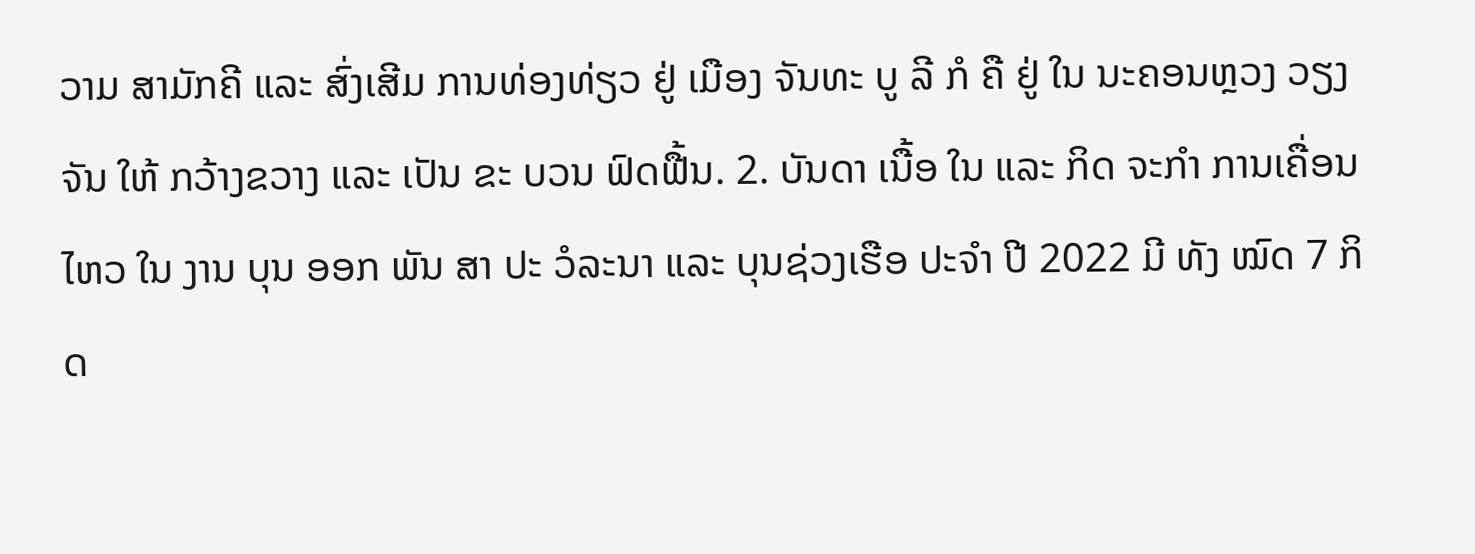ວາມ ສາມັກຄີ ແລະ ສົ່ງເສີມ ການທ່ອງທ່ຽວ ຢູ່ ເມືອງ ຈັນທະ ບູ ລີ ກໍ ຄື ຢູ່ ໃນ ນະຄອນຫຼວງ ວຽງ ຈັນ ໃຫ້ ກວ້າງຂວາງ ແລະ ເປັນ ຂະ ບວນ ຟົດຟື້ນ. 2. ບັນດາ ເນື້ອ ໃນ ແລະ ກິດ ຈະກຳ ການເຄື່ອນໄຫວ ໃນ ງານ ບຸນ ອອກ ພັນ ສາ ປະ ວໍລະນາ ແລະ ບຸນຊ່ວງເຮືອ ປະຈຳ ປີ 2022 ມີ ທັງ ໝົດ 7 ກິດ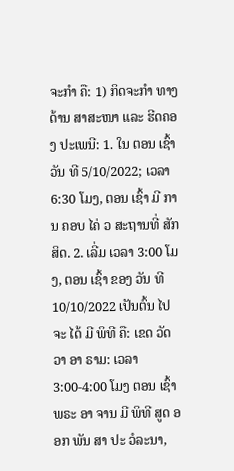ຈະກຳ ຄື: 1) ກິດຈະກຳ ທາງ ດ້ານ ສາສະໜາ ແລະ ຮີດຄອງ ປະເພນີ: 1. ໃນ ຕອນ ເຊົ້າ ວັນ ທີ 5/10/2022; ເວລາ 6:30 ໂມງ, ຕອນ ເຊົ້າ ມີ ການ ຄອບ ໄຄ່ ວ ສະຖານທີ່ ສັກສິດ. 2. ເລີ່ມ ເວລາ 3:00 ໂມງ, ຕອນ ເຊົ້າ ຂອງ ວັນ ທີ 10/10/2022 ເປັນຕົ້ນ ໄປ ຈະ ໄດ້ ມີ ພິທີ ຄື: ເຂດ ວັດ ວາ ອາ ຣາມ: ເວລາ 3:00-4:00 ໂມງ ຕອນ ເຊົ້າ ພຣະ ອາ ຈານ ມີ ພິທີ ສູດ ອອກ ພັນ ສາ ປະ ວໍລະນາ,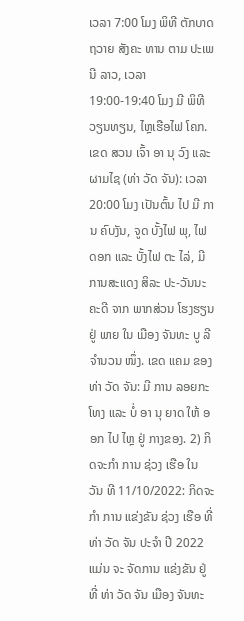ເວລາ 7:00 ໂມງ ພິທີ ຕັກບາດ ຖວາຍ ສັງຄະ ທານ ຕາມ ປະເພນີ ລາວ, ເວລາ 19:00-19:40 ໂມງ ມີ ພິທີ ວຽນທຽນ, ໄຫຼເຮືອໄຟ ໂຄກ. ເຂດ ສວນ ເຈົ້າ ອາ ນຸ ວົງ ແລະ ຜາມໄຊ (ທ່າ ວັດ ຈັນ): ເວລາ 20:00 ໂມງ ເປັນຕົ້ນ ໄປ ມີ ການ ຄົບງັນ, ຈູດ ບັ້ງໄຟ ພຸ, ໄຟ ດອກ ແລະ ບັ້ງໄຟ ຕະ ໄລ່, ມີ ການສະແດງ ສິລະ ປະ-ວັນນະຄະດີ ຈາກ ພາກສ່ວນ ໂຮງຮຽນ ຢູ່ ພາຍ ໃນ ເມືອງ ຈັນທະ ບູ ລີ ຈຳນວນ ໜຶ່ງ. ເຂດ ແຄມ ຂອງ ທ່າ ວັດ ຈັນ: ມີ ການ ລອຍກະໂທງ ແລະ ບໍ່ ອາ ນຸ ຍາດ ໃຫ້ ອອກ ໄປ ໄຫຼ ຢູ່ ກາງຂອງ. 2) ກິດຈະກຳ ການ ຊ່ວງ ເຮືອ ໃນ ວັນ ທີ 11/10/2022: ກິດຈະກຳ ການ ແຂ່ງຂັນ ຊ່ວງ ເຮືອ ທີ່ ທ່າ ວັດ ຈັນ ປະຈຳ ປີ 2022 ແມ່ນ ຈະ ຈັດການ ແຂ່ງຂັນ ຢູ່ ທີ່ ທ່າ ວັດ ຈັນ ເມືອງ ຈັນທະ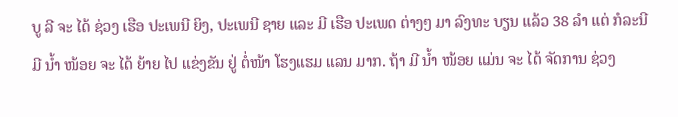ບູ ລີ ຈະ ໄດ້ ຊ່ວງ ເຮືອ ປະເພນີ ຍິງ, ປະເພນີ ຊາຍ ແລະ ມີ ເຮືອ ປະເພດ ຕ່າງໆ ມາ ລົງທະ ບຽນ ແລ້ວ 38 ລຳ ແຕ່ ກໍລະນີ ມີ ນ້ຳ ໜ້ອຍ ຈະ ໄດ້ ຍ້າຍ ໄປ ແຂ່ງຂັນ ຢູ່ ຕໍ່ໜ້າ ໂຮງແຮມ ແລນ ມາກ. ຖ້າ ມີ ນ້ຳ ໜ້ອຍ ແມ່ນ ຈະ ໄດ້ ຈັດການ ຊ່ວງ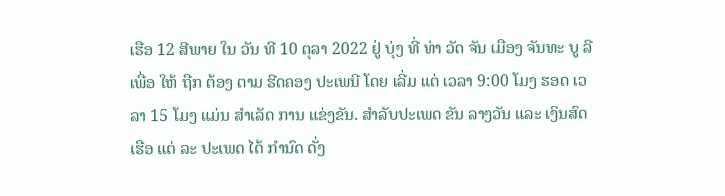ເຮືອ 12 ສີພາຍ ໃນ ວັນ ທີ 10 ຕຸລາ 2022 ຢູ່ ບຸ່ງ ທີ່ ທ່າ ວັດ ຈັນ ເມືອງ ຈັນທະ ບູ ລີ ເພື່ອ ໃຫ້ ຖືກ ຕ້ອງ ຕາມ ຮີດຄອງ ປະເພນີ ໂດຍ ເລີ່ມ ແຕ່ ເວລາ 9:00 ໂມງ ຮອດ ເວລາ 15 ໂມງ ແມ່ນ ສຳເລັດ ການ ແຂ່ງຂັນ. ສຳລັບປະເພດ ຂັນ ລາງວັນ ແລະ ເງິນສົດ ເຮືອ ແຕ່ ລະ ປະເພດ ໄດ້ ກຳນົດ ດັ່ງ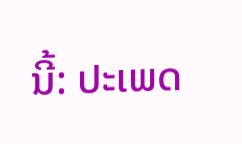ນີ້: ປະເພດ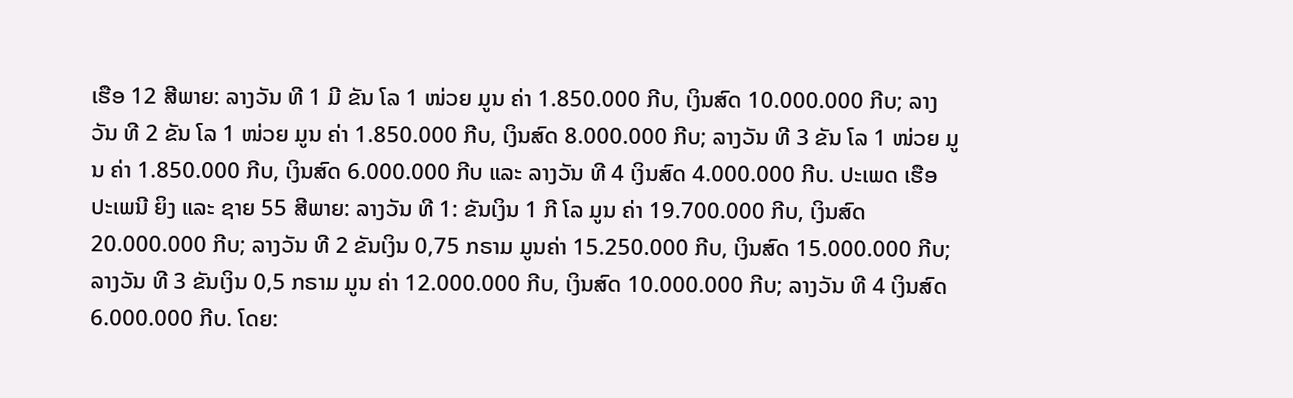ເຮືອ 12 ສີພາຍ: ລາງວັນ ທີ 1 ມີ ຂັນ ໂລ 1 ໜ່ວຍ ມູນ ຄ່າ 1.850.000 ກີບ, ເງິນສົດ 10.000.000 ກີບ; ລາງວັນ ທີ 2 ຂັນ ໂລ 1 ໜ່ວຍ ມູນ ຄ່າ 1.850.000 ກີບ, ເງິນສົດ 8.000.000 ກີບ; ລາງວັນ ທີ 3 ຂັນ ໂລ 1 ໜ່ວຍ ມູນ ຄ່າ 1.850.000 ກີບ, ເງິນສົດ 6.000.000 ກີບ ແລະ ລາງວັນ ທີ 4 ເງິນສົດ 4.000.000 ກີບ. ປະເພດ ເຮືອ ປະເພນີ ຍິງ ແລະ ຊາຍ 55 ສີພາຍ: ລາງວັນ ທີ 1: ຂັນເງິນ 1 ກີ ໂລ ມູນ ຄ່າ 19.700.000 ກີບ, ເງິນສົດ 20.000.000 ກີບ; ລາງວັນ ທີ 2 ຂັນເງິນ 0,75 ກຣາມ ມູນຄ່າ 15.250.000 ກີບ, ເງິນສົດ 15.000.000 ກີບ; ລາງວັນ ທີ 3 ຂັນເງິນ 0,5 ກຣາມ ມູນ ຄ່າ 12.000.000 ກີບ, ເງິນສົດ 10.000.000 ກີບ; ລາງວັນ ທີ 4 ເງິນສົດ 6.000.000 ກີບ. ໂດຍ: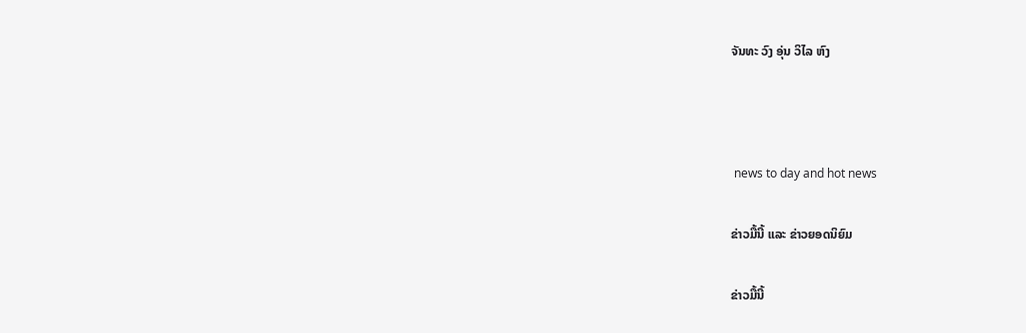ຈັນທະ ວົງ ອຸ່ນ ວິໄລ ຫົງ



 news to day and hot news

ຂ່າວມື້ນີ້ ແລະ ຂ່າວຍອດນິຍົມ

ຂ່າວມື້ນີ້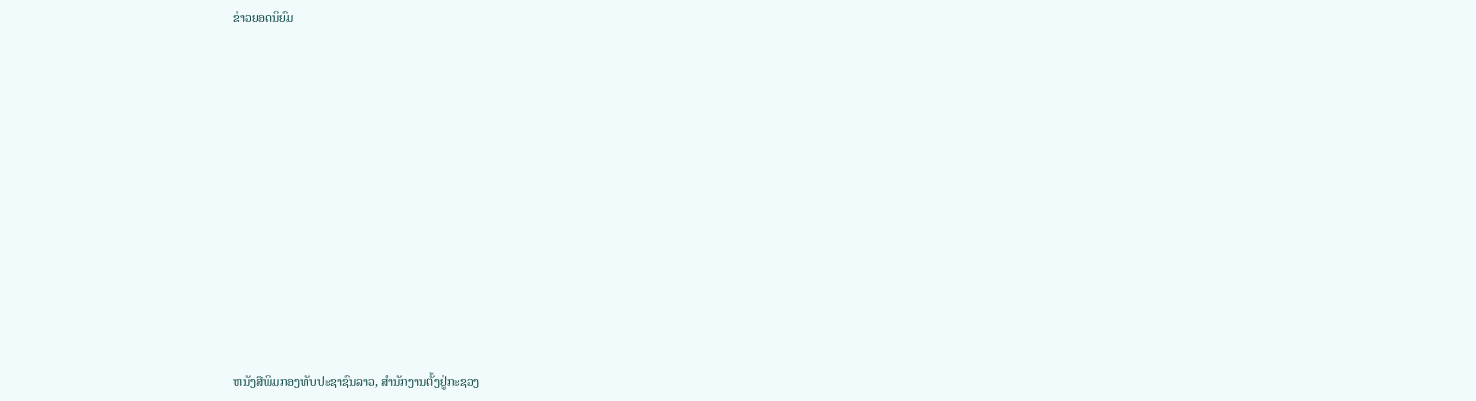ຂ່າວຍອດນິຍົມ













ຫນັງສືພິມກອງທັບປະຊາຊົນລາວ, ສຳນັກງານຕັ້ງຢູ່ກະຊວງ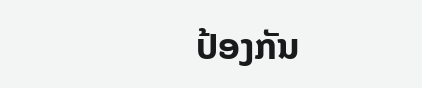ປ້ອງກັນ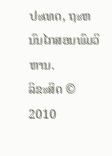ປະເທດ, ຖະຫນົນໄກສອນພົມວິຫານ.
ລິຂະສິດ © 2010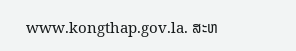www.kongthap.gov.la. ສະຫ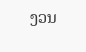ງວນ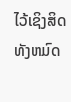ໄວ້ເຊິງສິດທັງຫມົດ